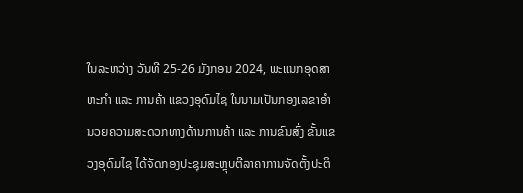ໃນລະຫວ່າງ ວັນທີ 25-26 ມັງກອນ 2024, ພະແນກອຸດສາຫະກຳ ແລະ ການຄ້າ ແຂວງອຸດົມໄຊ ໃນນາມເປັນກອງເລຂາອຳນວຍຄວາມສະດວກທາງດ້ານການຄ້າ ແລະ ການຂົນສົ່ງ ຂັ້ນແຂວງອຸດົມໄຊ ໄດ້ຈັດກອງປະຊຸມສະຫຼຸບຕີລາຄາການຈັດຕັ້ງປະຕິ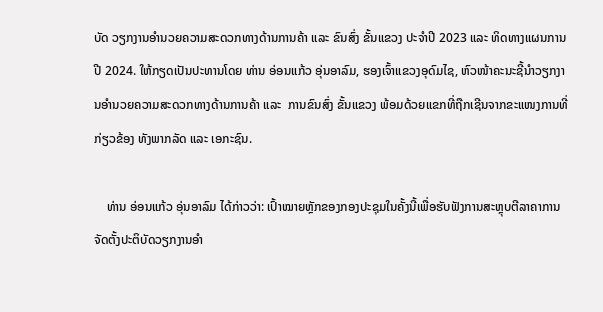ບັດ ວຽກງານອໍານວຍຄວາມສະດວກທາງດ້ານການຄ້າ ແລະ ຂົນສົ່ງ ຂັ້ນແຂວງ ປະຈຳປີ 2023 ແລະ ທິດທາງແຜນການປີ 2024. ໃຫ້ກຽດເປັນປະທານໂດຍ ທ່ານ ອ່ອນແກ້ວ ອຸ່ນອາລົມ, ຮອງເຈົ້າແຂວງອຸດົມໄຊ, ຫົວໜ້າຄະນະຊີ້ນຳວຽກງານອໍານວຍຄວາມສະດວກທາງດ້ານການຄ້າ ແລະ  ການຂົນສົ່ງ ຂັ້ນແຂວງ ພ້ອມດ້ວຍແຂກທີ່ຖືກເຊີນຈາກຂະແໜງການທີ່ກ່ຽວຂ້ອງ ທັງພາກລັດ ແລະ ເອກະຊົນ.

    ທ່ານ ອ່ອນແກ້ວ ອຸ່ນອາລົມ ໄດ້ກ່າວວ່າ: ເປົ້າໝາຍຫຼັກຂອງກອງປະຊຸມໃນຄັ້ງນີ້ເພື່ອຮັບຟັງການສະຫຼຸບຕີລາຄາການຈັດຕັ້ງປະຕິບັດວຽກງານອໍາ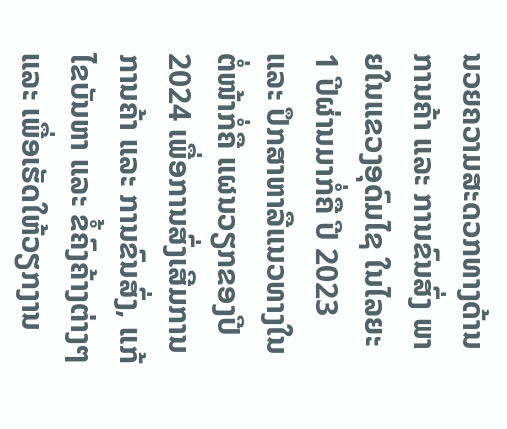ນວຍຄວາມສະດວກທາງດ້ານການຄ້າ ແລະ ການຂົນສົ່ງ ພາຍໃນແຂວງອຸດົມໄຊ ໃນໄລຍະ 1 ປີຜ່ານມາກໍ່ຄື ປີ 2023 ແລະ ປຶກສາຫາລືແນວທາງໃນຕໍ່ໜ້າກໍ່ຄື ແຜນວຽກຂອງປີ 2024 ເພື່ອການສົ່ງເສີມການ ການຄ້າ ແລະ ການຂົນສົ່ງ, ແກ້ໄຂບັນຫາ ແລະ ຂໍ້ຄົງຄ້າງຕ່າງໆ ແລະ ເພື່ອເຮັດໃຫ້ວຽກງານ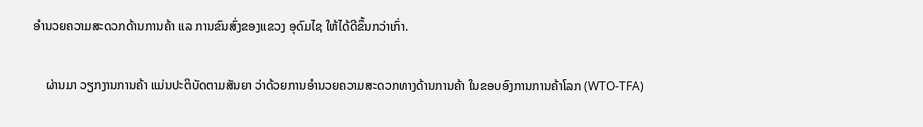ອໍານວຍຄວາມສະດວກດ້ານການຄ້າ ແລ ການຂົນສົ່ງຂອງແຂວງ ອຸດົມໄຊ ໃຫ້ໄດ້ດີຂຶ້ນກວ່າເກົ່າ.

    ຜ່ານມາ ວຽກງານການຄ້າ ແມ່ນປະຕິບັດຕາມສັນຍາ ວ່າດ້ວຍການອໍານວຍຄວາມສະດວກທາງດ້ານການຄ້າ ໃນຂອບອົງການການຄ້າໂລກ (WTO-TFA)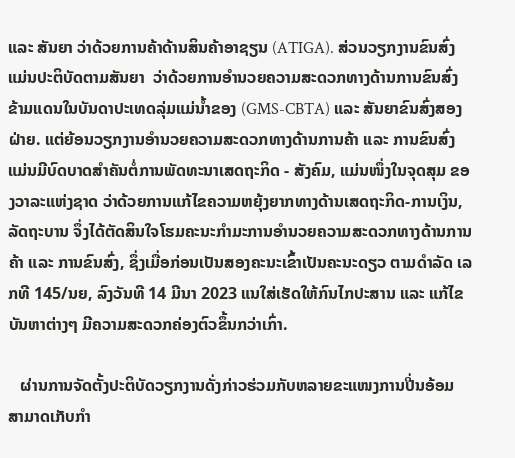ແລະ ສັນຍາ ວ່າດ້ວຍການຄ້າດ້ານສິນຄ້າອາຊຽນ (ATIGA). ສ່ວນວຽກງານຂົນສົ່ງ ແມ່ນປະຕິບັດຕາມສັນຍາ  ວ່າດ້ວຍການອໍານວຍຄວາມສະດວກທາງດ້ານການຂົນສົ່ງຂ້າມແດນໃນບັນດາປະເທດລຸ່ມແມ່ນໍ້າຂອງ (GMS-CBTA) ແລະ ສັນຍາຂົນສົ່ງສອງຝ່າຍ. ແຕ່ຍ້ອນວຽກງານອໍານວຍຄວາມສະດວກທາງດ້ານການຄ້າ ແລະ ການຂົນສົ່ງ ແມ່ນມີບົດບາດສໍາຄັນຕໍ່ການພັດທະນາເສດຖະກິດ - ສັງຄົມ, ແມ່ນໜຶ່ງໃນຈຸດສຸມ ຂອງວາລະແຫ່ງຊາດ ວ່າດ້ວຍການແກ້ໄຂຄວາມຫຍຸ້ງຍາກທາງດ້ານເສດຖະກິດ-ການເງິນ, ລັດຖະບານ ຈຶ່ງໄດ້ຕັດສິນໃຈໂຮມຄະນະກໍາມະການອໍານວຍຄວາມສະດວກທາງດ້ານການຄ້າ ແລະ ການຂົນສົ່ງ, ຊຶ່ງເມື່ອກ່ອນເປັນສອງຄະນະເຂົ້າເປັນຄະນະດຽວ ຕາມດໍາລັດ ເລກທີ 145/ນຍ, ລົງວັນທີ 14 ມີນາ 2023 ແນໃສ່ເຮັດໃຫ້ກົນໄກປະສານ ແລະ ແກ້ໄຂບັນຫາຕ່າງໆ ມີຄວາມສະດວກຄ່ອງຕົວຂຶ້ນກວ່າເກົ່າ.

   ຜ່ານການຈັດຕັ້ງປະຕິບັດວຽກງານດັ່ງກ່າວຮ່ວມກັບຫລາຍຂະແໜງການປີ່ນອ້ອມ ສາມາດເກັບກໍາ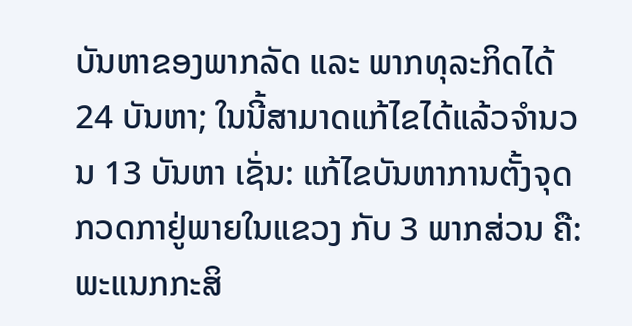ບັນຫາຂອງພາກລັດ ແລະ ພາກທຸລະກິດໄດ້ 24 ບັນຫາ; ໃນນີ້ສາມາດແກ້ໄຂໄດ້ແລ້ວຈໍານວນ 13 ບັນຫາ ເຊັ່ນ: ແກ້ໄຂບັນຫາການຕັ້ງຈຸດກວດກາຢູ່ພາຍໃນແຂວງ ກັບ 3 ພາກສ່ວນ ຄື: ພະແນກກະສິ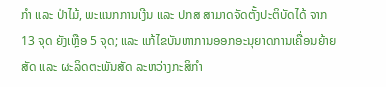ກໍາ ແລະ ປ່າໄມ້, ພະແນກການເງີນ ແລະ ປກສ ສາມາດຈັດຕັ້ງປະຕິບັດໄດ້ ຈາກ 13 ຈຸດ ຍັງເຫຼືອ 5 ຈຸດ; ແລະ ແກ້ໄຂບັນຫາການອອກອະນຸຍາດການເຄື່ອນຍ້າຍສັດ ແລະ ຜະລິດຕະພັນສັດ ລະຫວ່າງກະສິກໍາ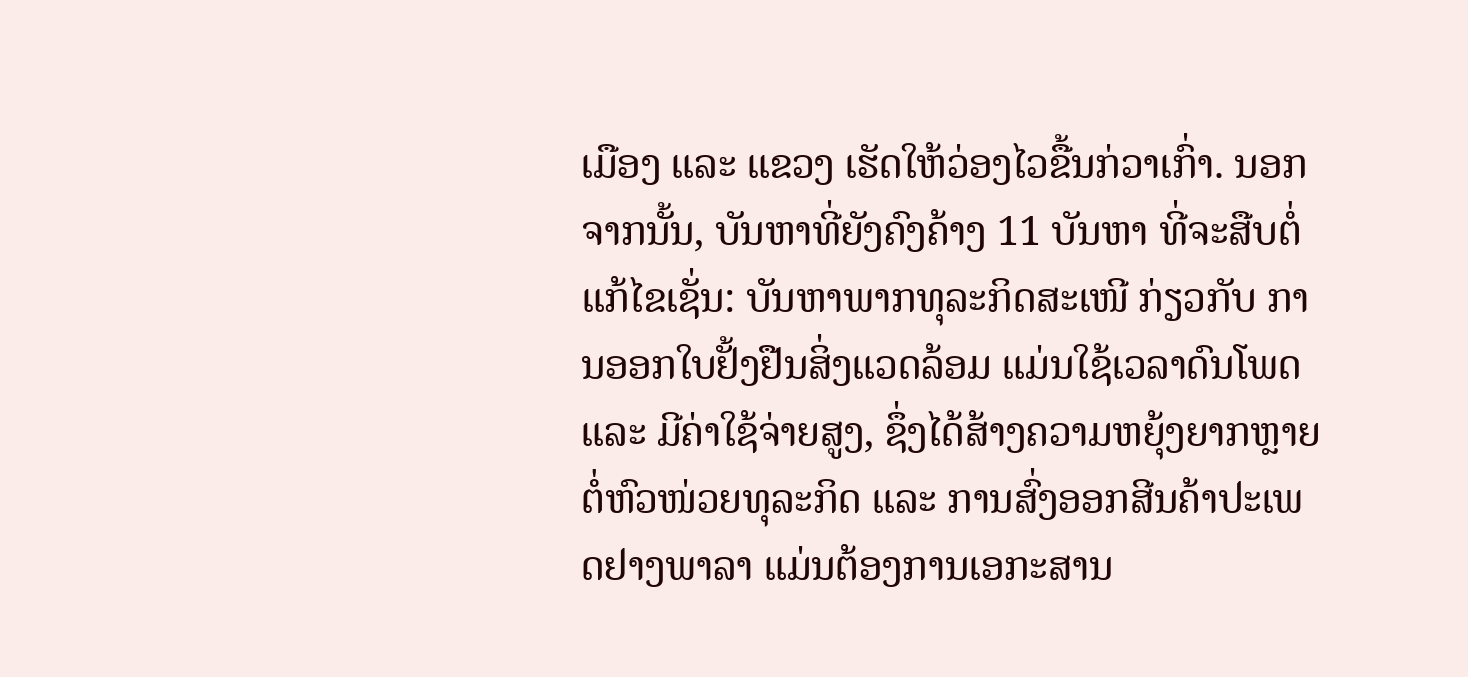ເມືອງ ແລະ ແຂວງ ເຮັດໃຫ້ວ່ອງໄວຂື້ນກ່ວາເກົ່າ. ນອກຈາກນັ້ນ, ບັນຫາທີ່ຍັງຄົງຄ້າງ 11 ບັນຫາ ທີ່ຈະສືບຕໍ່ແກ້ໄຂເຊັ່ນ: ບັນຫາພາກທຸລະກິດສະເໜີ ກ່ຽວກັບ ການອອກໃບຢັ້ງຢືນສິ່ງແວດລ້ອມ ແມ່ນໃຊ້ເວລາດົນໂພດ ແລະ ມີຄ່າໃຊ້ຈ່າຍສູງ, ຊຶ່ງໄດ້ສ້າງຄວາມຫຍຸ້ງຍາກຫຼາຍຕໍ່ຫົວໜ່ວຍທຸລະກິດ ແລະ ການສົ່ງອອກສີນຄ້າປະເພດຢາງພາລາ ແມ່ນຕ້ອງການເອກະສານ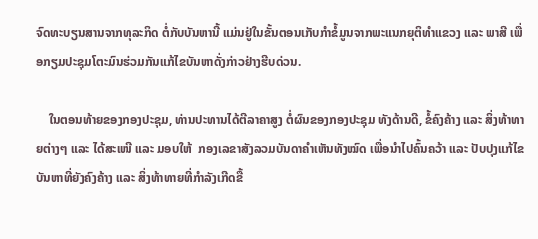ຈົດທະບຽນສານຈາກທຸລະກິດ ຕໍ່ກັບບັນຫານີ້ ແມ່ນຢູ່ໃນຂັ້ນຕອນເກັບກໍາຂໍ້ມູນຈາກພະແນກຍຸຕິທໍາແຂວງ ແລະ ພາສີ ເພື່ອກຽມປະຊຸມໂຕະມົນຮ່ວມກັນແກ້ໄຂບັນຫາດັ່ງກ່າວຢ່າງຮີບດ່ວນ.

    ໃນຕອນທ້າຍຂອງກອງປະຊຸມ, ທ່ານປະທານໄດ້ຕີລາຄາສູງ ຕໍ່ຜົນຂອງກອງປະຊຸມ ທັງດ້ານດີ, ຂໍ້ຄົງຄ້າງ ແລະ ສິ່ງທ້າທາຍຕ່າງໆ ແລະ ໄດ້ສະເໜີ ແລະ ມອບໃຫ້  ກອງເລຂາສັງລວມບັນດາຄໍາເຫັນທັງໝົດ ເພື່ອນຳໄປຄົ້ນຄວ້າ ແລະ ປັບປຸງແກ້ໄຂບັນຫາທີ່ຍັງຄົງຄ້າງ ແລະ ສິ່ງທ້າທາຍທີ່ກໍາລັງເກີດຂື້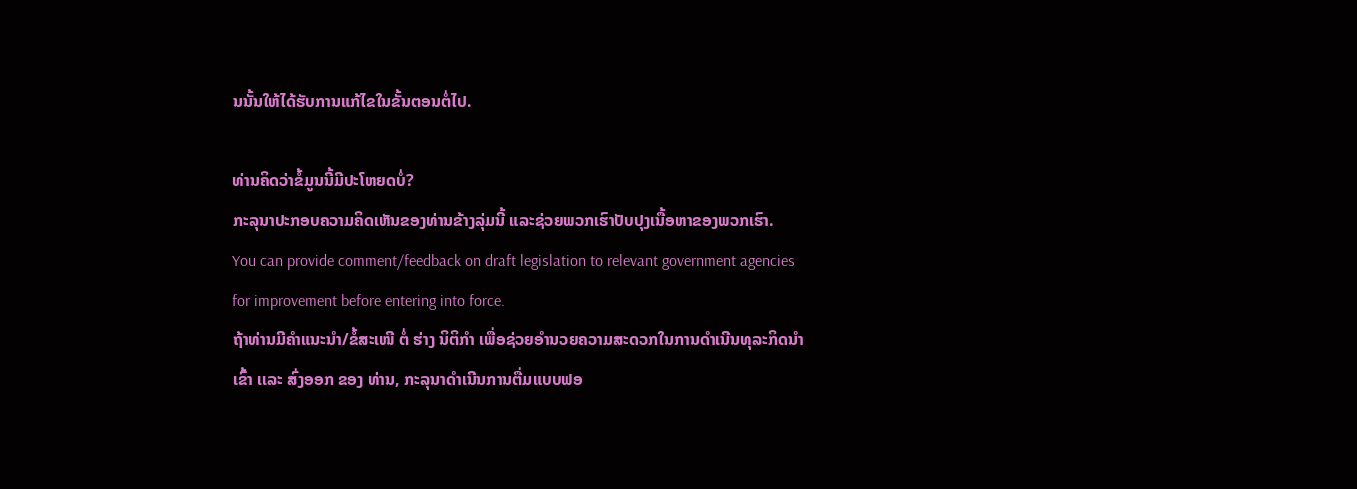ນນັ້ນໃຫ້ໄດ້ຮັບການແກ້ໄຂໃນຂັ້ນຕອນຕໍ່ໄປ.

ທ່ານຄິດວ່າຂໍ້ມູນນີ້ມີປະໂຫຍດບໍ່?
ກະລຸນາປະກອບຄວາມຄິດເຫັນຂອງທ່ານຂ້າງລຸ່ມນີ້ ແລະຊ່ວຍພວກເຮົາປັບປຸງເນື້ອຫາຂອງພວກເຮົາ.
You can provide comment/feedback on draft legislation to relevant government agencies for improvement before entering into force.
ຖ້າທ່ານມີຄໍາແນະນໍາ/ຂໍ້ສະເໜີ ຕໍ່ ຮ່າງ ນິຕິກໍາ ເພື່ອຊ່ວຍອໍານວຍຄວາມສະດວກໃນການດໍາເນີນທຸລະກິດນໍາເຂົ້າ ເເລະ ສົ່ງອອກ ຂອງ ທ່ານ, ກະລຸນາດໍາເນີນການຕື່ມແບບຟອ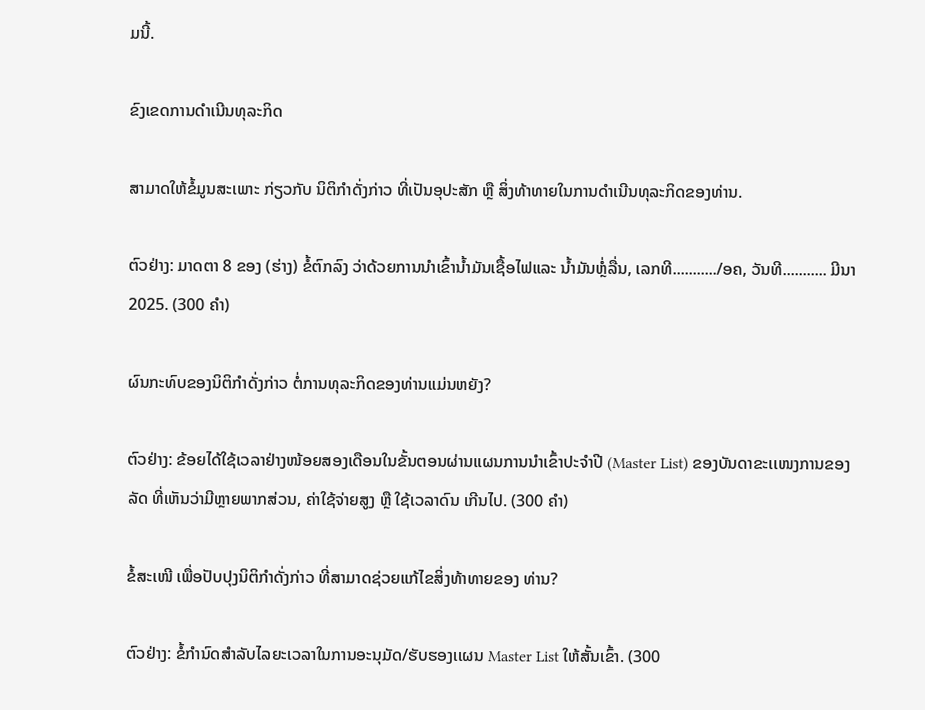ມນີ້.

ຂົງເຂດການດໍາເນີນທຸລະກິດ

ສາມາດໃຫ້ຂໍ້ມູນສະເພາະ ກ່ຽວກັບ ນິຕິກໍາດັ່ງກ່າວ ທີ່ເປັນອຸປະສັກ ຫຼື ສິ່ງທ້າທາຍໃນການດໍາເນີນທຸລະກິດຂອງທ່ານ.

ຕົວຢ່າງ: ມາດຕາ 8 ຂອງ (ຮ່າງ) ຂໍ້ຕົກລົງ ວ່າດ້ວຍການນໍາເຂົ້ານໍ້າມັນເຊື້ອໄຟແລະ ນໍ້າມັນຫຼໍ່ລື່ນ, ເລກທີ.........../ອຄ, ວັນທີ........... ມີນາ 2025. (300 ຄໍາ)

ຜົນກະທົບຂອງນິຕິກໍາດັ່ງກ່າວ ຕໍ່ການທຸລະກິດຂອງທ່ານແມ່ນຫຍັງ?

ຕົວຢ່າງ: ຂ້ອຍໄດ້ໃຊ້ເວລາຢ່າງໜ້ອຍສອງເດືອນໃນຂັ້ນຕອນຜ່ານແຜນການນໍາເຂົ້າປະຈໍາປີ (Master List) ຂອງບັນດາຂະເເໜງການຂອງລັດ ທີ່ເຫັນວ່າມີຫຼາຍພາກສ່ວນ, ຄ່າໃຊ້ຈ່າຍສູງ ຫຼື ໃຊ້ເວລາດົນ ເກີນໄປ. (300 ຄໍາ)

ຂໍ້ສະເໜີ ເພື່ອປັບປຸງນິຕິກໍາດັ່ງກ່າວ ທີ່ສາມາດຊ່ວຍແກ້ໄຂສິ່ງທ້າທາຍຂອງ ທ່ານ?

ຕົວຢ່າງ: ຂໍ້ກໍານົດສໍາລັບໄລຍະເວລາໃນການອະນຸມັດ/ຮັບຮອງເເຜນ Master List ໃຫ້ສັ້ນເຂົ້າ. (300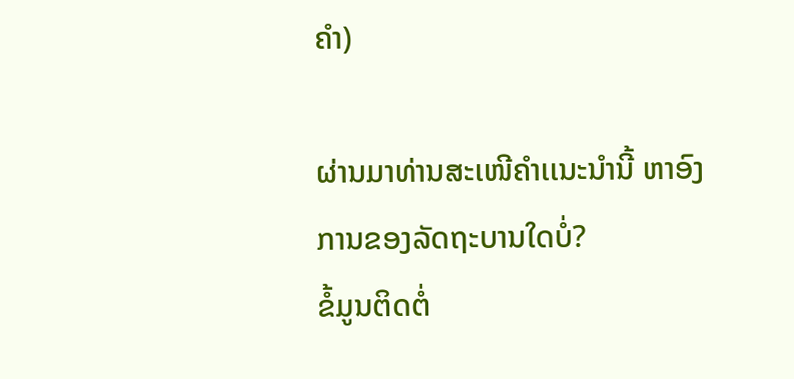ຄໍາ)

ຜ່ານມາທ່ານສະເໜີຄໍາເເນະນໍານີ້ ຫາອົງການຂອງລັດຖະບານໃດບໍ່?
ຂໍ້ມູນຕິດຕໍ່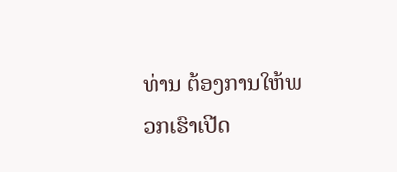ທ່ານ ຕ້ອງການໃຫ້ພວກເຮົາເປີດ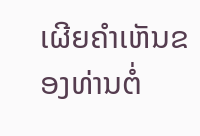ເຜີຍຄໍາເຫັນຂອງທ່ານຕໍ່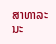ສາທາລະນະ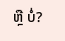ຫຼື ບໍ່?